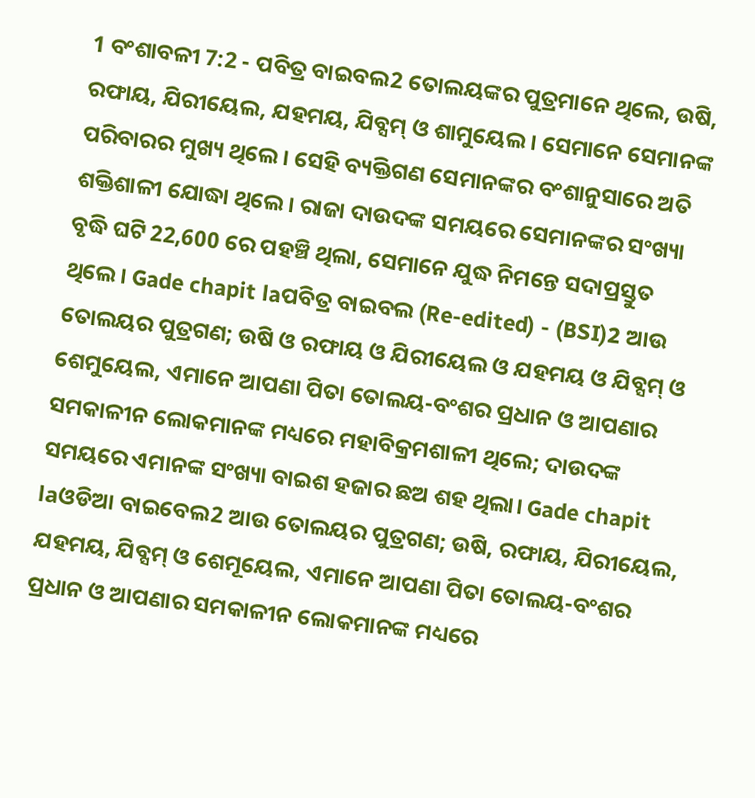1 ବଂଶାବଳୀ 7:2 - ପବିତ୍ର ବାଇବଲ2 ତୋଲୟଙ୍କର ପୁତ୍ରମାନେ ଥିଲେ, ଉଷି, ରଫାୟ, ଯିରୀୟେଲ, ଯହମୟ, ଯିବ୍ସମ୍ ଓ ଶାମୁୟେଲ। ସେମାନେ ସେମାନଙ୍କ ପରିବାରର ମୁଖ୍ୟ ଥିଲେ। ସେହି ବ୍ୟକ୍ତିଗଣ ସେମାନଙ୍କର ବଂଶାନୁସାରେ ଅତି ଶକ୍ତିଶାଳୀ ଯୋଦ୍ଧା ଥିଲେ। ରାଜା ଦାଉଦଙ୍କ ସମୟରେ ସେମାନଙ୍କର ସଂଖ୍ୟା ବୃଦ୍ଧି ଘଟି 22,600 ରେ ପହଞ୍ଚି ଥିଲା, ସେମାନେ ଯୁଦ୍ଧ ନିମନ୍ତେ ସଦାପ୍ରସ୍ତୁତ ଥିଲେ। Gade chapit laପବିତ୍ର ବାଇବଲ (Re-edited) - (BSI)2 ଆଉ ତୋଲୟର ପୁତ୍ରଗଣ; ଉଷି ଓ ରଫାୟ ଓ ଯିରୀୟେଲ ଓ ଯହମୟ ଓ ଯିବ୍ସମ୍ ଓ ଶେମୁୟେଲ, ଏମାନେ ଆପଣା ପିତା ତୋଲୟ-ବଂଶର ପ୍ରଧାନ ଓ ଆପଣାର ସମକାଳୀନ ଲୋକମାନଙ୍କ ମଧ୍ୟରେ ମହାବିକ୍ରମଶାଳୀ ଥିଲେ; ଦାଉଦଙ୍କ ସମୟରେ ଏମାନଙ୍କ ସଂଖ୍ୟା ବାଇଶ ହଜାର ଛଅ ଶହ ଥିଲା। Gade chapit laଓଡିଆ ବାଇବେଲ2 ଆଉ ତୋଲୟର ପୁତ୍ରଗଣ; ଉଷି, ରଫାୟ, ଯିରୀୟେଲ, ଯହମୟ, ଯିବ୍ସମ୍ ଓ ଶେମୂୟେଲ, ଏମାନେ ଆପଣା ପିତା ତୋଲୟ-ବଂଶର ପ୍ରଧାନ ଓ ଆପଣାର ସମକାଳୀନ ଲୋକମାନଙ୍କ ମଧ୍ୟରେ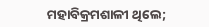ମହାବିକ୍ରମଶାଳୀ ଥିଲେ;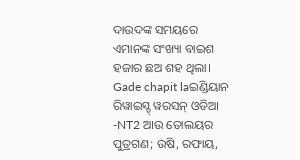ଦାଉଦଙ୍କ ସମୟରେ ଏମାନଙ୍କ ସଂଖ୍ୟା ବାଇଶ ହଜାର ଛଅ ଶହ ଥିଲା। Gade chapit laଇଣ୍ଡିୟାନ ରିୱାଇସ୍ଡ୍ ୱରସନ୍ ଓଡିଆ -NT2 ଆଉ ତୋଲୟର ପୁତ୍ରଗଣ; ଉଷି, ରଫାୟ,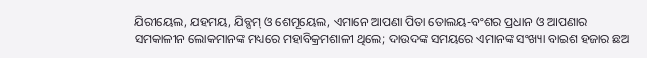ଯିରୀୟେଲ, ଯହମୟ, ଯିବ୍ସମ୍ ଓ ଶେମୂୟେଲ, ଏମାନେ ଆପଣା ପିତା ତୋଲୟ-ବଂଶର ପ୍ରଧାନ ଓ ଆପଣାର ସମକାଳୀନ ଲୋକମାନଙ୍କ ମଧ୍ୟରେ ମହାବିକ୍ରମଶାଳୀ ଥିଲେ; ଦାଉଦଙ୍କ ସମୟରେ ଏମାନଙ୍କ ସଂଖ୍ୟା ବାଇଶ ହଜାର ଛଅ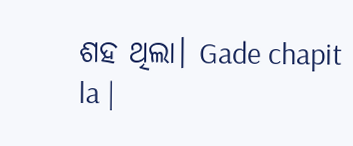ଶହ ଥିଲା। Gade chapit la |